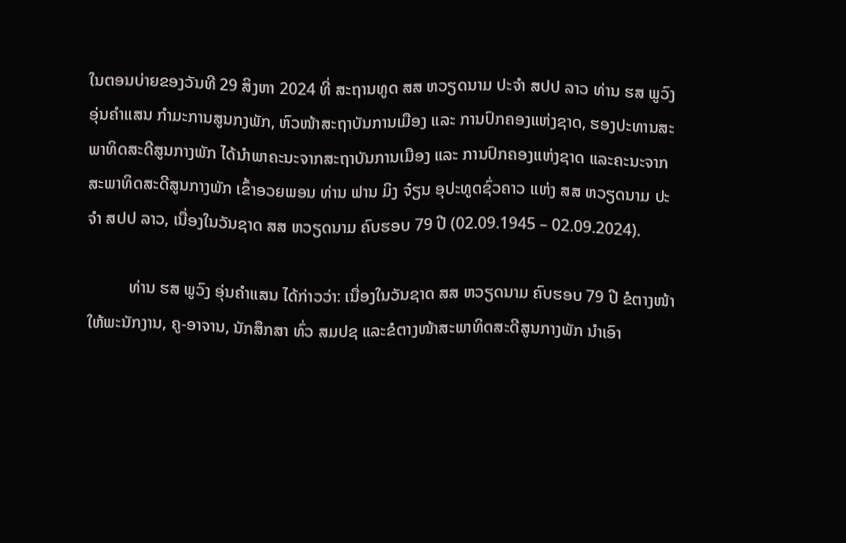ໃນຕອນບ່າຍຂອງວັນທີ 29 ສິງຫາ 2024 ທີ່ ສະຖານທູດ ສສ ຫວຽດນາມ ປະຈໍາ ສປປ ລາວ ທ່ານ ຮສ ພູວົງ ອຸ່ນຄໍາແສນ ກຳມະການສູນກງພັກ, ຫົວໜ້າສະຖາບັນການເມືອງ ແລະ ການປົກຄອງແຫ່ງຊາດ, ຮອງປະທານສະພາທິດສະດີສູນກາງພັກ ໄດ້ນໍາພາຄະນະຈາກສະຖາບັນການເມືອງ ແລະ ການປົກຄອງແຫ່ງຊາດ ແລະຄະນະຈາກສະພາທິດສະດີສູນກາງພັກ ເຂົ້າອວຍພອນ ທ່ານ ຟານ ມິງ ຈ໋ຽນ ອຸປະທູດຊົ່ວຄາວ ແຫ່ງ ສສ ຫວຽດນາມ ປະຈໍາ ສປປ ລາວ, ເນື່ອງໃນວັນຊາດ ສສ ຫວຽດນາມ ຄົບຮອບ 79 ປີ (02.09.1945 – 02.09.2024).

          ທ່ານ ຮສ ພູວົງ ອຸ່ນຄໍາແສນ ໄດ້ກ່າວວ່າ: ເນື່ອງໃນວັນຊາດ ສສ ຫວຽດນາມ ຄົບຮອບ 79 ປີ ຂໍຕາງໜ້າໃຫ້ພະນັກງານ, ຄູ-ອາຈານ, ນັກສຶກສາ ທົ່ວ ສມປຊ ແລະຂໍຕາງໜ້າສະພາທິດສະດີສູນກາງພັກ ນໍາເອົາ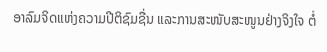ອາລົມຈິດແຫ່ງຄວາມປີຕິຊົມຊື່ນ ແລະການສະໜັບສະໜູນຢ່າງຈິງໃຈ ຕໍ່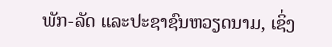ພັກ-ລັດ ແລະປະຊາຊົນຫວຽດນາມ, ເຊິ່ງ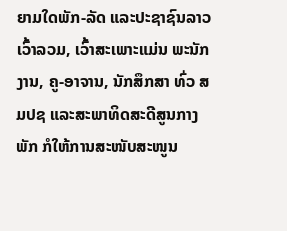ຍາມໃດພັກ-ລັດ ແລະປະຊາຊົນລາວ ເວົ້າລວມ, ເວົ້າສະເພາະແມ່ນ ພະນັກງານ, ຄູ-ອາຈານ, ນັກສຶກສາ ທົ່ວ ສມປຊ ແລະສະພາທິດສະດີສູນກາງພັກ ກໍໃຫ້ການສະໜັບສະໜູນ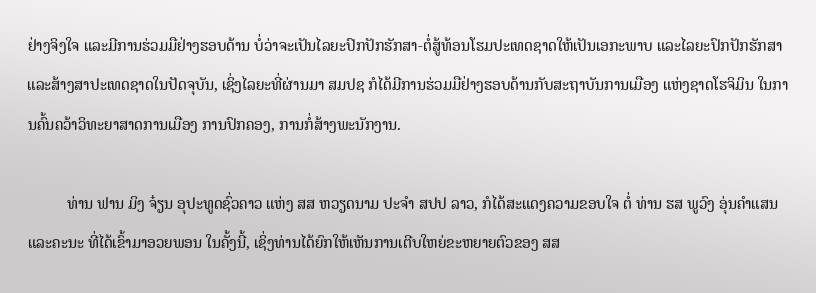ຢ່າງຈິງໃຈ ແລະມີການຮ່ວມມືຢ່າງຮອບດ້ານ ບໍ່ວ່າຈະເປັນໄລຍະປົກປັກຮັກສາ-ຕໍ່ສູ້ທ້ອນໂຮມປະເທດຊາດໃຫ້ເປັນເອກະພາບ ແລະໄລຍະປົກປັກຮັກສາ ແລະສ້າງສາປະເທດຊາດໃນປັດຈຸບັນ, ເຊິ່ງໄລຍະທີ່ຜ່ານມາ ສມປຊ ກໍໄດ້ມີການຮ່ວມມືຢ່າງຮອບດ້ານກັບສະຖາບັນການເມືອງ ແຫ່ງຊາດໂຮຈິມິນ ໃນການຄົ້ນຄວ້າວິທະຍາສາດການເມືອງ ການປົກຄອງ, ການກໍ່ສ້າງພະນັກງານ.

          ທ່ານ ຟານ ມິງ ຈ໋ຽນ ອຸປະທູດຊົ່ວຄາວ ແຫ່ງ ສສ ຫວຽດນາມ ປະຈໍາ ສປປ ລາວ, ກໍໄດ້ສະແດງຄວາມຂອບໃຈ ຕໍ່ ທ່ານ ຮສ ພູວົງ ອຸ່ນຄໍາແສນ ແລະຄະນະ ທີ່ໄດ້ເຂົ້າມາອວຍພອນ ໃນຄັ້ງນີ້, ເຊິ່ງທ່ານໄດ້ຍົກໃຫ້ເຫັນການເຕີບໃຫຍ່ຂະຫຍາຍຕົວຂອງ ສສ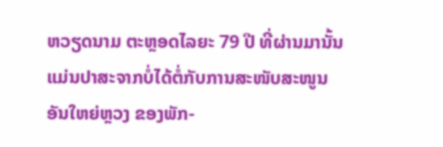ຫວຽດນາມ ຕະຫຼອດໄລຍະ 79 ປີ ທີ່ຜ່ານມານັ້ນ ແມ່ນປາສະຈາກບໍ່ໄດ້ຕໍ່ກັບການສະໜັບສະໜູນອັນໃຫຍ່ຫຼວງ ຂອງພັກ-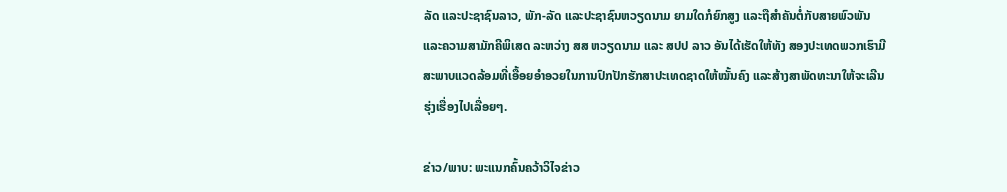ລັດ ແລະປະຊາຊົນລາວ, ພັກ-ລັດ ແລະປະຊາຊົນຫວຽດນາມ ຍາມໃດກໍຍົກສູງ ແລະຖືສໍາຄັນຕໍ່ກັບສາຍພົວພັນ ແລະຄວາມສາມັກຄີພິເສດ ລະຫວ່າງ ສສ ຫວຽດນາມ ແລະ ສປປ ລາວ ອັນໄດ້ເຮັດໃຫ້ທັງ ສອງປະເທດພວກເຮົາມີສະພາບແວດລ້ອມທີ່ເອື້ອຍອຳອວຍໃນການປົກປັກຮັກສາປະເທດຊາດໃຫ້ໝັ້ນຄົງ ແລະສ້າງສາພັດທະນາໃຫ້ຈະເລີນຮຸ່ງເຮື່ອງໄປເລື່ອຍໆ.

ຂ່າວ/ພາບ: ພະແນກຄົ້ນຄວ້າວິໄຈຂ່າວ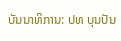ບັນນາທິການ: ປທ ບຸນປັນ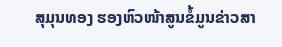ສຸມຸນທອງ ຮອງຫົວໜ້າສູນຂໍ້ມູນຂ່າວສາ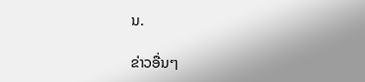ນ.

ຂ່າວອື່ນໆ